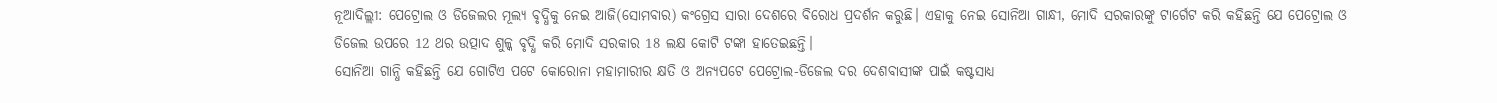ନୂଆଦିଲ୍ଲୀ: ପେଟ୍ରୋଲ ଓ ଡିଜେଲର ମୂଲ୍ୟ ବୃଦ୍ଧିକୁ ନେଇ ଆଜି(ସୋମବାର) କଂଗ୍ରେସ ସାରା ଦେଶରେ ବିରୋଧ ପ୍ରଦର୍ଶନ କରୁଛି। ଏହାକୁ ନେଇ ସୋନିଆ ଗାନ୍ଧୀ, ମୋଦି ସରକାରଙ୍କୁ ଟାର୍ଗେଟ କରି କହିଛନ୍ତି ଯେ ପେଟ୍ରୋଲ ଓ ଡିଜେଲ ଉପରେ 12 ଥର ଉତ୍ପାଦ ଶୁଳ୍କ ବୃଦ୍ଧି କରି ମୋଦି ସରକାର 18 ଲକ୍ଷ କୋଟି ଟଙ୍କା ହାତେଇଛନ୍ତି।
ସୋନିଆ ଗାନ୍ଧି କହିଛନ୍ତି ଯେ ଗୋଟିଏ ପଟେ କୋରୋନା ମହାମାରୀର କ୍ଷତି ଓ ଅନ୍ୟପଟେ ପେଟ୍ରୋଲ-ଡିଜେଲ ଦର ଦେଶବାସୀଙ୍କ ପାଇଁ କଷ୍ଟସାଧ୍ୟ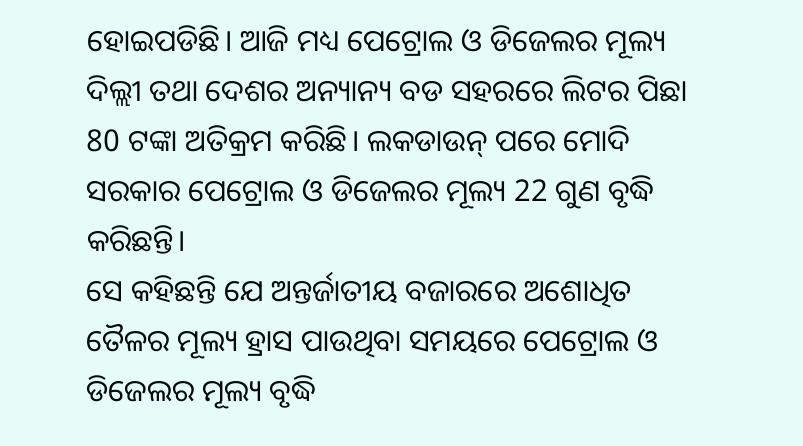ହୋଇପଡିଛି। ଆଜି ମଧ୍ୟ ପେଟ୍ରୋଲ ଓ ଡିଜେଲର ମୂଲ୍ୟ ଦିଲ୍ଲୀ ତଥା ଦେଶର ଅନ୍ୟାନ୍ୟ ବଡ ସହରରେ ଲିଟର ପିଛା 80 ଟଙ୍କା ଅତିକ୍ରମ କରିଛି। ଲକଡାଉନ୍ ପରେ ମୋଦି ସରକାର ପେଟ୍ରୋଲ ଓ ଡିଜେଲର ମୂଲ୍ୟ 22 ଗୁଣ ବୃଦ୍ଧି କରିଛନ୍ତି।
ସେ କହିଛନ୍ତି ଯେ ଅନ୍ତର୍ଜାତୀୟ ବଜାରରେ ଅଶୋଧିତ ତୈଳର ମୂଲ୍ୟ ହ୍ରାସ ପାଉଥିବା ସମୟରେ ପେଟ୍ରୋଲ ଓ ଡିଜେଲର ମୂଲ୍ୟ ବୃଦ୍ଧି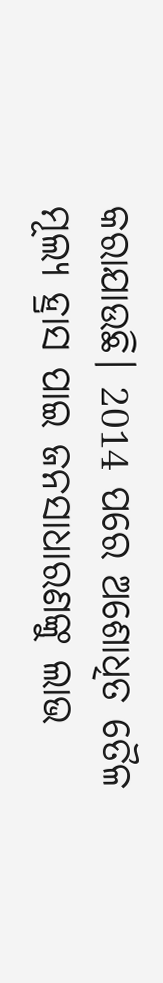କରାଯାଉଛି। 2014 ପରେ ଅଶୋଧିତ ତୈଳ ମୂଲ୍ୟ ହ୍ରାସ ପାଇ ଜନସାଧାରଣଙ୍କୁ ଲାଭ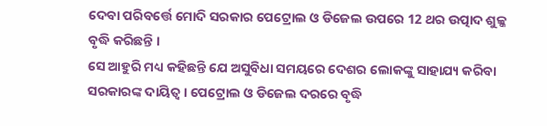ଦେବା ପରିବର୍ତ୍ତେ ମୋଦି ସରକାର ପେଟ୍ରୋଲ ଓ ଡିଜେଲ ଉପରେ 12 ଥର ଉତ୍ପାଦ ଶୁଳ୍କ ବୃଦ୍ଧି କରିଛନ୍ତି ।
ସେ ଆହୁରି ମଧ୍ୟ କହିଛନ୍ତି ଯେ ଅସୁବିଧା ସମୟରେ ଦେଶର ଲୋକଙ୍କୁ ସାହାଯ୍ୟ କରିବା ସରକାରଙ୍କ ଦାୟିତ୍ବ । ପେଟ୍ରୋଲ ଓ ଡିଜେଲ ଦରରେ ବୃଦ୍ଧି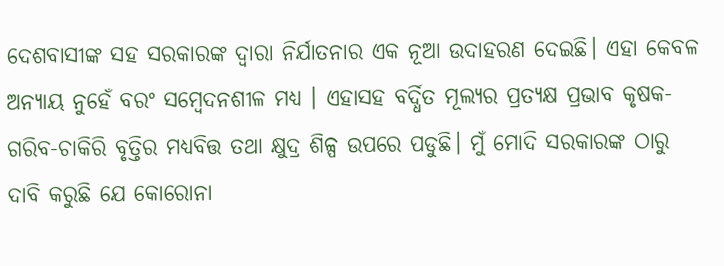ଦେଶବାସୀଙ୍କ ସହ ସରକାରଙ୍କ ଦ୍ବାରା ନିର୍ଯାତନାର ଏକ ନୂଆ ଉଦାହରଣ ଦେଇଛି। ଏହା କେବଳ ଅନ୍ୟାୟ ନୁହେଁ ବରଂ ସମ୍ବେଦନଶୀଳ ମଧ୍ୟ । ଏହାସହ ବର୍ଦ୍ଧିତ ମୂଲ୍ୟର ପ୍ରତ୍ୟକ୍ଷ ପ୍ରଭାବ କୃଷକ-ଗରିବ-ଚାକିରି ବୃତ୍ତିର ମଧ୍ୟବିତ୍ତ ତଥା କ୍ଷୁଦ୍ର ଶିଳ୍ପ ଉପରେ ପଡୁଛି। ମୁଁ ମୋଦି ସରକାରଙ୍କ ଠାରୁ ଦାବି କରୁଛି ଯେ କୋରୋନା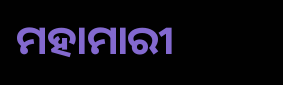ମହାମାରୀ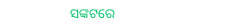ସଙ୍କଟରେ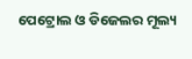ପେଟ୍ରୋଲ ଓ ଡିଜେଲର ମୂଲ୍ୟ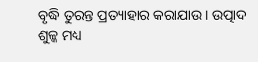ବୃଦ୍ଧି ତୁରନ୍ତ ପ୍ରତ୍ୟାହାର କରାଯାଉ। ଉତ୍ପାଦ ଶୁଳ୍କ ମଧ୍ୟ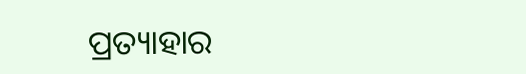ପ୍ରତ୍ୟାହାର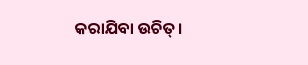କରାଯିବା ଉଚିତ୍।